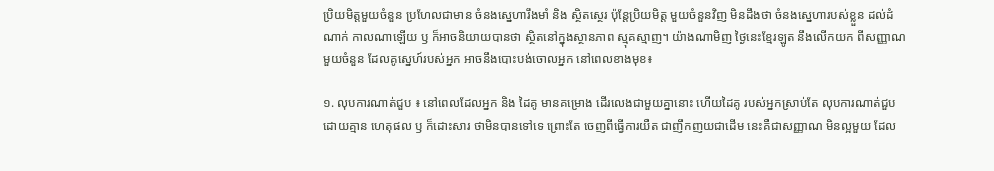ប្រិយមិត្តមួយចំនួន ប្រហែលជាមាន ចំនងស្នេហារឹងមាំ និង ស្ថិតស្ថេរ ប៉ុន្តែប្រិយមិត្ត មួយចំនួនវិញ មិនដឹងថា ចំនងស្នេហារបស់ខ្លួន ដល់ដំណាក់ កាលណាឡើយ ឫ ក៏អាចនិយាយបានថា ស្ថិតនៅក្នុងស្ថានភាព ស្មុគស្មាញ។ យ៉ាងណាមិញ ថ្ងៃនេះខ្មែរឡូត នឹងលើកយក ពីសញ្ញាណមួយចំនួន ដែលគូស្នេហ៍របស់អ្នក អាចនឹងបោះបង់ចោលអ្នក នៅពេលខាងមុខ៖

១. លុបការណាត់ជួប ៖ នៅពេលដែលអ្នក និង ដៃគូ មានគម្រោង ដើរលេងជាមួយគ្នានោះ ហើយដៃគូ របស់អ្នកស្រាប់តែ លុបការណាត់ជួប ដោយគ្មាន ហេតុផល ឫ ក៏ដោះសារ ថាមិនបានទៅទេ ព្រោះតែ ចេញពីធ្វើការយឺត ជាញឹកញយជាដើម នេះគឺជាសញ្ញាណ មិនល្អមួយ ដែល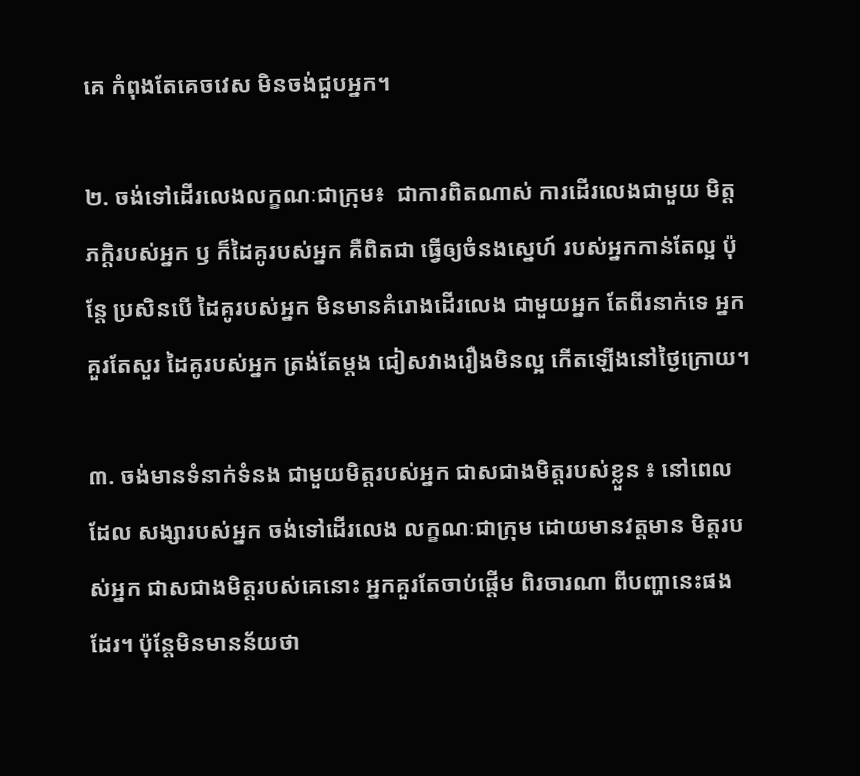គេ កំពុងតែគេចវេស មិនចង់ជួបអ្នក។

២. ចង់ទៅដើរលេងលក្ខណៈជាក្រុម៖  ជាការពិតណាស់ ការដើរលេងជាមួយ មិត្តភក្តិរបស់អ្នក ឫ ក៏ដៃគូរបស់អ្នក គឺពិតជា ធ្វើឲ្យចំនងស្នេហ៍ របស់អ្នកកាន់តែល្អ ប៉ុន្តែ ប្រសិនបើ ដៃគូរបស់អ្នក មិនមានគំរោងដើរលេង ជាមួយអ្នក តែពីរនាក់ទេ អ្នកគួរតែសួរ ដៃគូរបស់អ្នក ត្រង់តែម្តង ជៀសវាងរឿងមិនល្អ កើតឡើងនៅថ្ងៃក្រោយ។

៣. ចង់មានទំនាក់ទំនង ជាមួយមិត្តរបស់អ្នក ជាសជាងមិត្តរបស់ខ្លួន ៖ នៅពេលដែល សង្សារបស់អ្នក ចង់ទៅដើរលេង លក្ខណៈជាក្រុម ដោយមានវត្តមាន មិត្តរបស់អ្នក ជាសជាងមិត្តរបស់គេនោះ អ្នកគួរតែចាប់ផ្តើម ពិរចារណា ពីបញ្ហានេះផងដែរ។ ប៉ុន្តែមិនមានន័យថា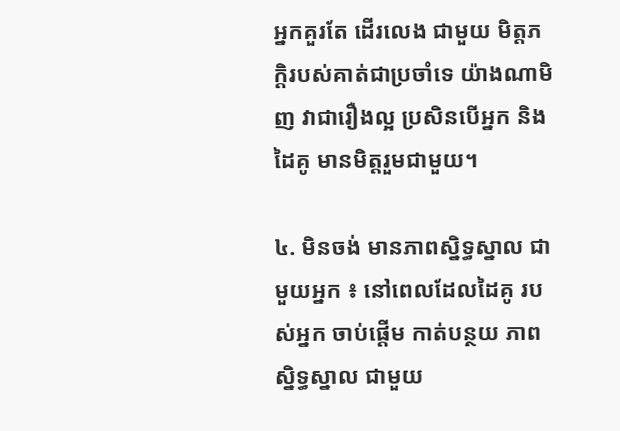អ្នកគួរតែ ដើរលេង ជាមួយ មិត្តភក្តិរបស់គាត់ជាប្រចាំទេ យ៉ាងណាមិញ វាជារឿងល្អ ប្រសិនបើអ្នក និង ដៃគូ មានមិត្តរួមជាមួយ។

៤. មិនចង់ មានភាពស្និទ្ធស្នាល ជាមួយអ្នក ៖ នៅពេលដែលដៃគូ របស់អ្នក ចាប់ផ្តើម កាត់បន្ថយ ភាពស្និទ្ធស្នាល ជាមួយ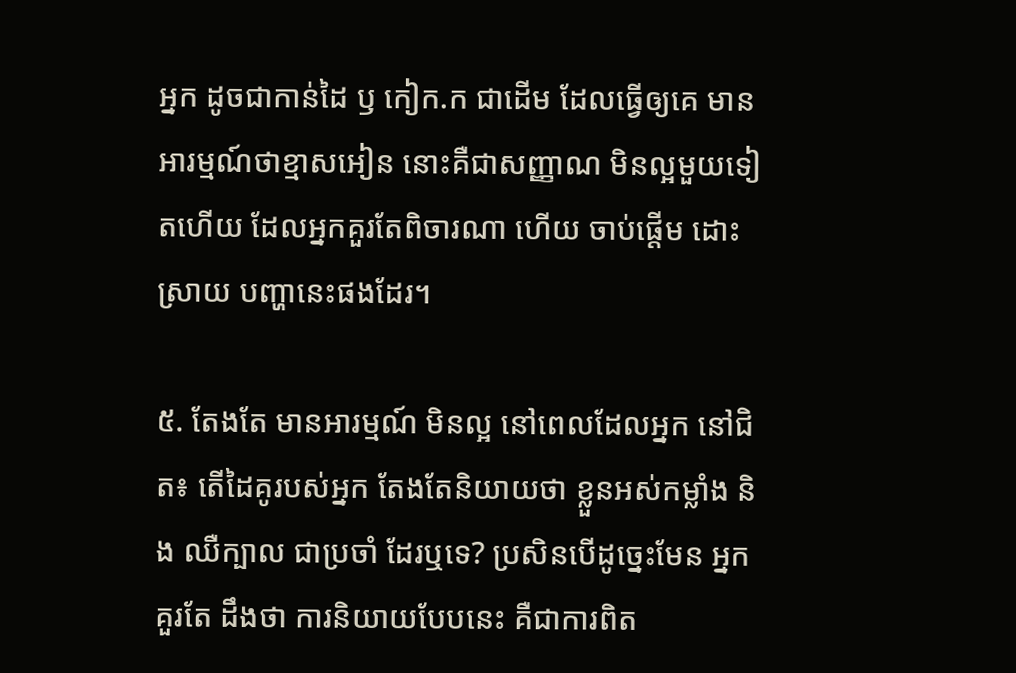អ្នក ដូចជាកាន់ដៃ ឫ កៀក.ក ជាដើម ដែលធ្វើឲ្យគេ មានអារម្មណ៍ថាខ្មាសអៀន នោះគឺជាសញ្ញាណ មិនល្អមួយទៀតហើយ ដែលអ្នកគួរតែពិចារណា ហើយ ចាប់ផ្តើម ដោះស្រាយ បញ្ហានេះផងដែរ។

៥. តែងតែ មានអារម្មណ៍ មិនល្អ នៅពេលដែលអ្នក នៅជិត៖ តើដៃគូរបស់អ្នក តែងតែនិយាយថា ខ្លួនអស់កម្លាំង និង ឈឺក្បាល ជាប្រចាំ ដែរឬទេ? ប្រសិនបើដូច្នេះមែន អ្នកគួរតែ ដឹងថា ការនិយាយបែបនេះ គឺជាការពិត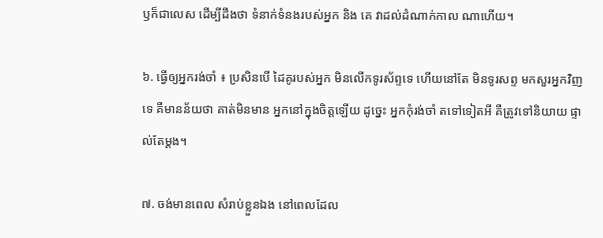ឫក៏ជាលេស ដើម្បីដឹងថា ទំនាក់ទំនងរបស់អ្នក និង គេ វាដល់ដំណាក់កាល ណាហើយ។

៦. ធ្វើឲ្យអ្នករង់ចាំ ៖ ប្រសិនបើ ដៃគូរបស់អ្នក មិនលើកទូរស័ព្ទទេ ហើយនៅតែ មិនទូរសព្ទ មកសួរអ្នកវិញទេ គឺមានន័យថា គាត់មិនមាន អ្នកនៅក្នុងចិត្តឡើយ ដូច្នេះ អ្នកកុំរង់ចាំ តទៅទៀតអី គឺត្រូវទៅនិយាយ ផ្ទាល់តែម្តង។

៧. ចង់មានពេល សំរាប់ខ្លួនឯង នៅពេលដែល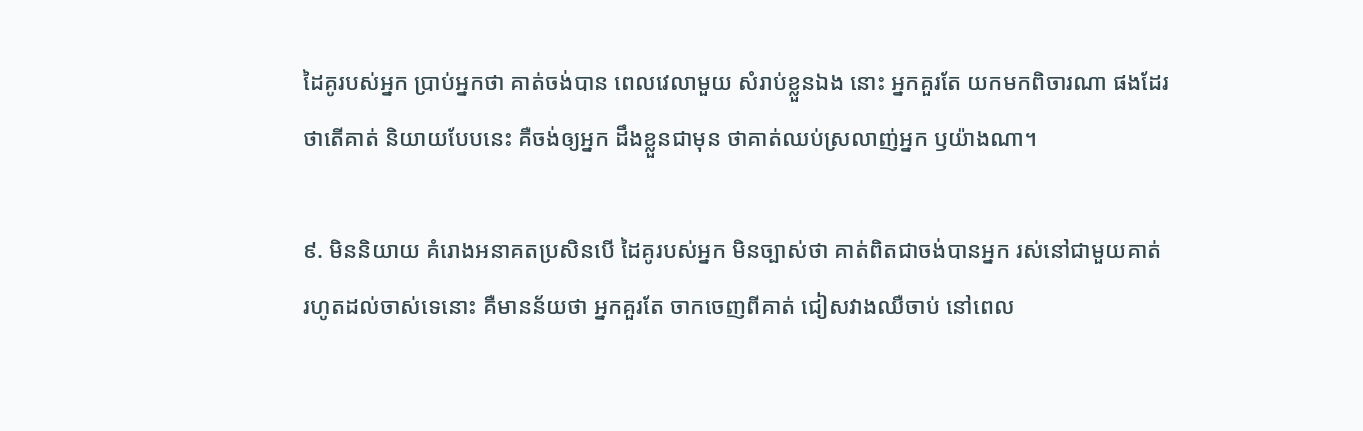ដៃគូរបស់អ្នក ប្រាប់អ្នកថា គាត់ចង់បាន ពេលវេលាមួយ សំរាប់ខ្លួនឯង នោះ អ្នកគួរតែ យកមកពិចារណា ផងដែរ ថាតើគាត់ និយាយបែបនេះ គឺចង់ឲ្យអ្នក ដឹងខ្លួនជាមុន ថាគាត់ឈប់ស្រលាញ់អ្នក ឫយ៉ាងណា។

៩. មិននិយាយ គំរោងអនាគតប្រសិនបើ ដៃគូរបស់អ្នក មិនច្បាស់ថា គាត់ពិតជាចង់បានអ្នក រស់នៅជាមួយគាត់ រហូតដល់ចាស់ទេនោះ គឺមានន័យថា អ្នកគួរតែ ចាកចេញពីគាត់ ជៀសវាងឈឺចាប់ នៅពេល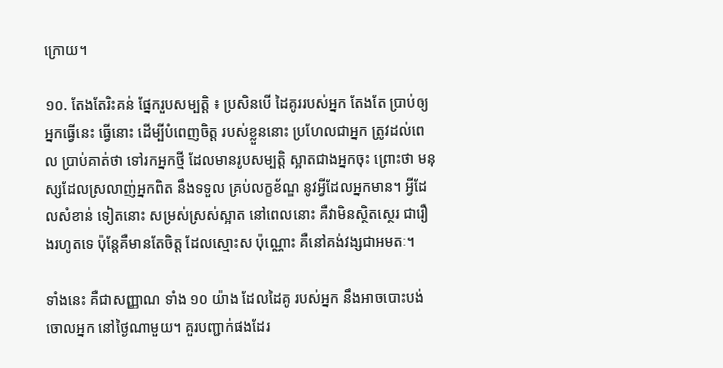ក្រោយ។

១០. តែងតែរិះគន់ ផ្នែករួបសម្បត្តិ ៖ ប្រសិនបើ ដៃគូររបស់អ្នក តែងតែ ប្រាប់ឲ្យអ្នកធ្វើនេះ ធ្វើនោះ ដើម្បីបំពេញចិត្ត របស់ខ្លួននោះ ប្រហែលជាអ្នក ត្រូវដល់ពេល ប្រាប់គាត់ថា ទៅរកអ្នកថ្មី ដែលមានរូបសម្បត្តិ ស្អាតជាងអ្នកចុះ ព្រោះថា មនុស្សដែលស្រលាញ់អ្នកពិត នឹងទទួល គ្រប់លក្ខខ័ណ្ឌ នូវអ្វីដែលអ្នកមាន។ អ្វីដែលសំខាន់ ទៀតនោះ សម្រស់ស្រស់ស្អាត នៅពេលនោះ គឺវាមិនស្ថិតស្ថេរ ជារឿងរហូតទេ ប៉ុន្តែគឺមានតែចិត្ត ដែលស្មោះស ប៉ុណ្ណោះ គឺនៅគង់វង្សជាអមតៈ។

ទាំងនេះ គឺជាសញ្ញាណ ទាំង ១០ យ៉ាង ដែលដៃគូ របស់អ្នក នឹងអាចបោះបង់ចោលអ្នក នៅថ្ងៃណាមួយ។ គួរបញ្ជាក់ផងដែរ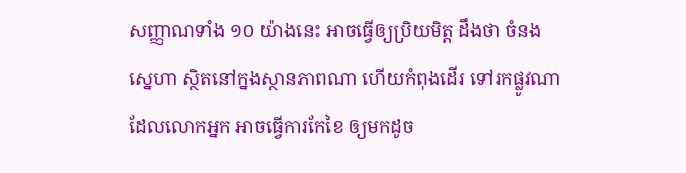សញ្ញាណទាំង ១០ យ៉ាងនេះ អាចធ្វើឲ្យប្រិយមិត្ត ដឹងថា ចំនងស្នេហា ស្ថិតនៅក្នងស្ថានភាពណា ហើយកំពុងដើរ ទៅរកផ្លូវណា ដែលលោកអ្នក អាចធ្វើការកែខៃ ឲ្យមកដូច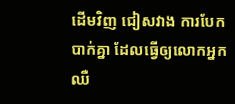ដើមវិញ ជៀសវាង ការបែកបាក់គ្នា ដែលធ្វើឲ្យលោកអ្នក ឈឺ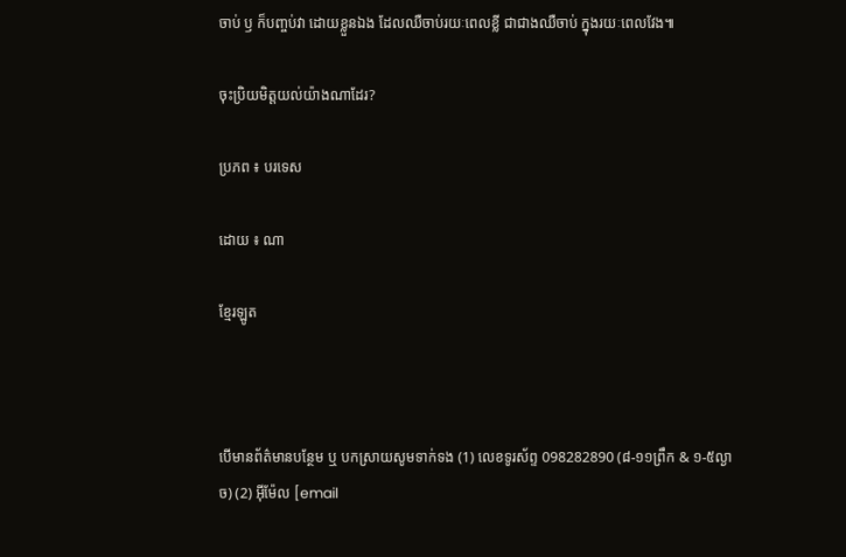ចាប់ ឫ ក៏បញ្ចប់វា ដោយខ្លួនឯង ដែលឈឺចាប់រយៈពេលខ្លី ជាជាងឈឺចាប់ ក្នុងរយៈពេលវែង៕

ចុះប្រិយមិត្តយល់យ៉ាងណាដែរ?

ប្រភព ៖ បរទេស

ដោយ ៖ ណា

ខ្មែរឡូត



បើមានព័ត៌មានបន្ថែម ឬ បកស្រាយសូមទាក់ទង (1) លេខទូរស័ព្ទ 098282890 (៨-១១ព្រឹក & ១-៥ល្ងាច) (2) អ៊ីម៉ែល [email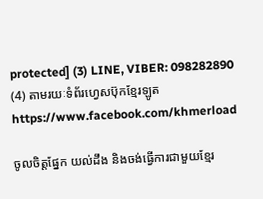protected] (3) LINE, VIBER: 098282890 (4) តាមរយៈទំព័រហ្វេសប៊ុកខ្មែរឡូត https://www.facebook.com/khmerload

ចូលចិត្តផ្នែក យល់ដឹង និងចង់ធ្វើការជាមួយខ្មែរ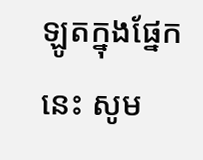ឡូតក្នុងផ្នែកនេះ សូម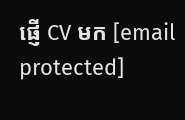ផ្ញើ CV មក [email protected]